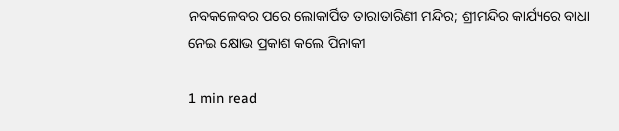ନବକଳେବର ପରେ ଲୋକାର୍ପିତ ତାରାତାରିଣୀ ମନ୍ଦିର; ଶ୍ରୀମନ୍ଦିର କାର୍ଯ୍ୟରେ ବାଧା ନେଇ କ୍ଷୋଭ ପ୍ରକାଶ କଲେ ପିନାକୀ

1 min read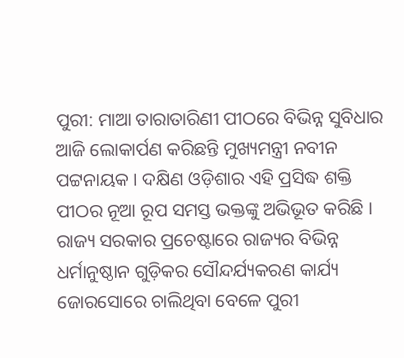ପୁରୀ: ମାଆ ତାରାତାରିଣୀ ପୀଠରେ ବିଭିନ୍ନ ସୁବିଧାର ଆଜି ଲୋକାର୍ପଣ କରିଛନ୍ତି ମୁଖ୍ୟମନ୍ତ୍ରୀ ନବୀନ ପଟ୍ଟନାୟକ । ଦକ୍ଷିଣ ଓଡ଼ିଶାର ଏହି ପ୍ରସିଦ୍ଧ ଶକ୍ତି ପୀଠର ନୂଆ ରୂପ ସମସ୍ତ ଭକ୍ତଙ୍କୁ ଅଭିଭୂତ କରିଛି । ରାଜ୍ୟ ସରକାର ପ୍ରଚେଷ୍ଟାରେ ରାଜ୍ୟର ବିଭିନ୍ନ ଧର୍ମାନୁଷ୍ଠାନ ଗୁଡ଼ିକର ସୌନ୍ଦର୍ଯ୍ୟକରଣ କାର୍ଯ୍ୟ ଜୋରସୋରେ ଚାଲିଥିବା ବେଳେ ପୁରୀ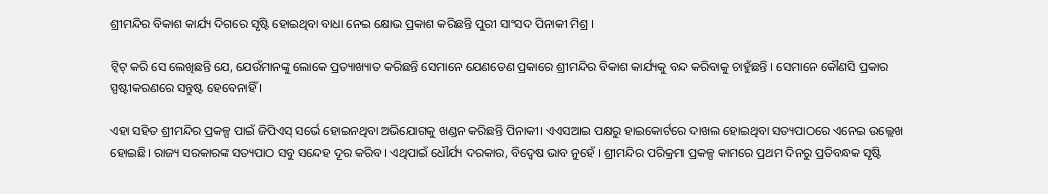ଶ୍ରୀମନ୍ଦିର ବିକାଶ କାର୍ଯ୍ୟ ଦିଗରେ ସୃଷ୍ଟି ହୋଇଥିବା ବାଧା ନେଇ କ୍ଷୋଭ ପ୍ରକାଶ କରିଛନ୍ତି ପୁରୀ ସାଂସଦ ପିନାକୀ ମିଶ୍ର ।

ଟ୍ୱିଟ୍ କରି ସେ ଲେଖିଛନ୍ତି ଯେ, ଯେଉଁମାନଙ୍କୁ ଲୋକେ ପ୍ରତ୍ୟାଖ୍ୟାତ କରିଛନ୍ତି ସେମାନେ ଯେଣତେଣ ପ୍ରକାରେ ଶ୍ରୀମନ୍ଦିର ବିକାଶ କାର୍ଯ୍ୟକୁ ବନ୍ଦ କରିବାକୁ ଚାହୁଁଛନ୍ତି । ସେମାନେ କୌଣସି ପ୍ରକାର ସ୍ପଷ୍ଟୀକରଣରେ ସନ୍ତୁଷ୍ଟ ହେବେନାହିଁ ।

ଏହା ସହିତ ଶ୍ରୀମନ୍ଦିର ପ୍ରକଳ୍ପ ପାଇଁ ଜିପିଏସ୍ ସର୍ଭେ ହୋଇନଥିବା ଅଭିଯୋଗକୁ ଖଣ୍ଡନ କରିଛନ୍ତି ପିନାକୀ। ଏଏସଆଇ ପକ୍ଷରୁ ହାଇକୋର୍ଟରେ ଦାଖଲ ହୋଇଥିବା ସତ୍ୟପାଠରେ ଏନେଇ ଉଲ୍ଲେଖ ହୋଇଛି। ରାଜ୍ୟ ସରକାରଙ୍କ ସତ୍ୟପାଠ ସବୁ ସନ୍ଦେହ ଦୂର କରିବ । ଏଥିପାଇଁ ଧୌର୍ଯ୍ୟ ଦରକାର, ବିଦ୍ୱେଷ ଭାବ ନୁହେଁ । ଶ୍ରୀମନ୍ଦିର ପରିକ୍ରମା ପ୍ରକଳ୍ପ କାମରେ ପ୍ରଥମ ଦିନରୁ ପ୍ରତିବନ୍ଧକ ସୃଷ୍ଟି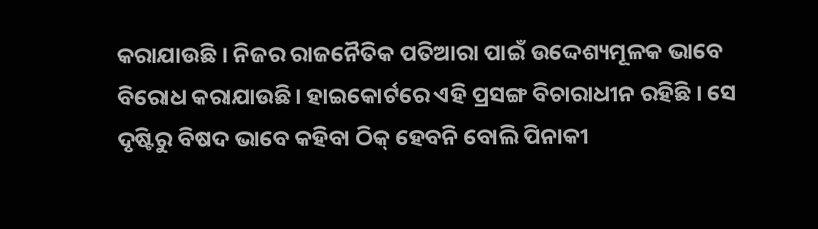କରାଯାଉଛି । ନିଜର ରାଜନୈତିକ ପତିଆରା ପାଇଁ ଉଦ୍ଦେଶ୍ୟମୂଳକ ଭାବେ ବିରୋଧ କରାଯାଉଛି। ହାଇକୋର୍ଟରେ ଏହି ପ୍ରସଙ୍ଗ ବିଚାରାଧୀନ ରହିଛି । ସେ ଦୃଷ୍ଟିରୁ ବିଷଦ ଭାବେ କହିବା ଠିକ୍ ହେବନି ବୋଲି ପିନାକୀ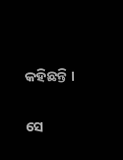କହିଛନ୍ତି ।

ସେ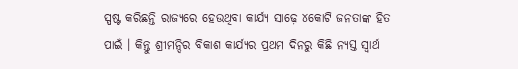ସ୍ପଷ୍ଟ କରିଛନ୍ତି ରାଜ୍ୟରେ ହେଉଥିବା କାର୍ଯ୍ୟ ସାଢ଼େ ୪କୋଟି ଜନତାଙ୍କ ହିତ ପାଇଁ । କିନ୍ତୁ ଶ୍ରୀମନ୍ଦିର ବିକାଶ କାର୍ଯ୍ୟର ପ୍ରଥମ ଦିନରୁ କିଛି ନ୍ୟସ୍ତ ସ୍ୱାର୍ଥ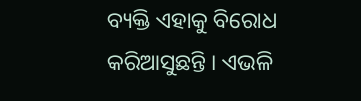ବ୍ୟକ୍ତି ଏହାକୁ ବିରୋଧ କରିଆସୁଛନ୍ତି । ଏଭଳି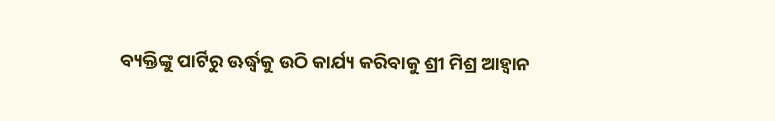ବ୍ୟକ୍ତିଙ୍କୁ ପାର୍ଟିରୁ ଊର୍ଦ୍ଧ୍ୱକୁ ଉଠି କାର୍ଯ୍ୟ କରିବାକୁ ଶ୍ରୀ ମିଶ୍ର ଆହ୍ୱାନ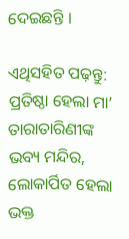ଦେଇଛନ୍ତି ।

ଏଥିସହିତ ପଢ଼ନ୍ତୁ: ପ୍ରତିଷ୍ଠା ହେଲା ମା’ ତାରାତାରିଣୀଙ୍କ ଭବ୍ୟ ମନ୍ଦିର, ଲୋକାର୍ପିତ ହେଲା ଭକ୍ତ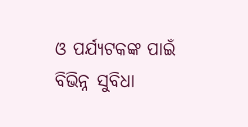ଓ ପର୍ଯ୍ୟଟକଙ୍କ ପାଇଁ ବିଭିନ୍ନ ସୁବିଧା